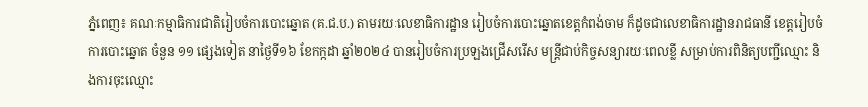ភ្នំពេញ៖ គណៈកម្មាធិការជាតិរៀបចំការបោះឆ្នោត (គ.ជ.ប.) តាមរយៈលេខាធិការដ្ឋាន រៀបចំការបោះឆ្នោតខេត្តកំពង់ចាម ក៏ដូចជាលេខាធិការដ្ឋានរាជធានី ខេត្តរៀបចំការបោះឆ្នោត ចំនួន ១១ ផ្សេងទៀត នាថ្ងៃទី១៦ ខែកក្កដា ឆ្នាំ២០២៤ បានរៀបចំការប្រឡងជ្រើសរើស មន្ត្រីជាប់កិច្ចសន្យារយៈពេលខ្លី សម្រាប់ការពិនិត្យបញ្ជីឈ្មោះ និងការចុះឈ្មោះ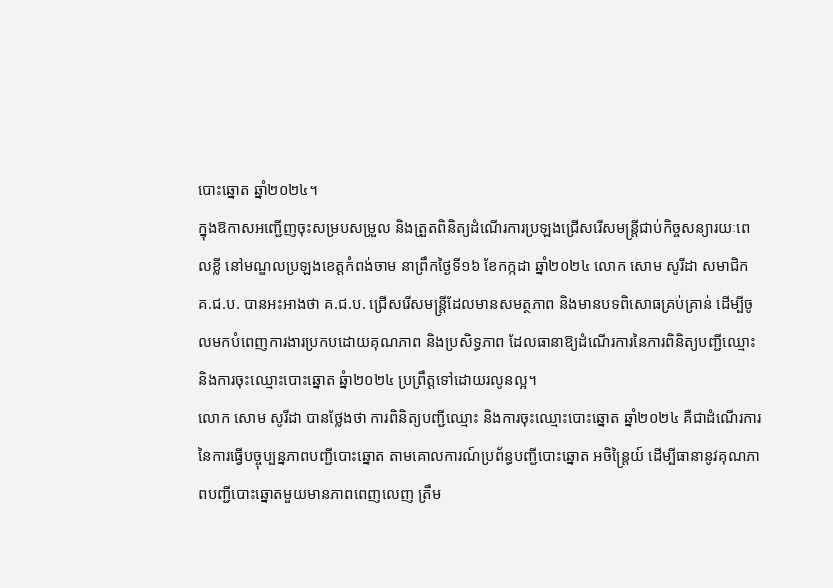បោះឆ្នោត ឆ្នាំ២០២៤។
ក្នុងឱកាសអញ្ជើញចុះសម្របសម្រួល និងត្រួតពិនិត្យដំណើរការប្រឡងជ្រើសរើសមន្ត្រីជាប់កិច្ចសន្យារយៈពេលខ្លី នៅមណ្ឌលប្រឡងខេត្តកំពង់ចាម នាព្រឹកថ្ងៃទី១៦ ខែកក្កដា ឆ្នាំ២០២៤ លោក សោម សូរីដា សមាជិក គ.ជ.ប. បានអះអាងថា គ.ជ.ប. ជ្រើសរើសមន្ត្រីដែលមានសមត្ថភាព និងមានបទពិសោធគ្រប់គ្រាន់ ដើម្បីចូលមកបំពេញការងារប្រកបដោយគុណភាព និងប្រសិទ្ធភាព ដែលធានាឱ្យដំណើរការនៃការពិនិត្យបញ្ជីឈ្មោះ និងការចុះឈ្មោះបោះឆ្នោត ឆ្នំា២០២៤ ប្រព្រឹត្តទៅដោយរលូនល្អ។
លោក សោម សូរីដា បានថ្លែងថា ការពិនិត្យបញ្ជីឈ្មោះ និងការចុះឈ្មោះបោះឆ្នោត ឆ្នាំ២០២៤ គឺជាដំណើរការនៃការធ្វើបច្ចុប្បន្នភាពបញ្ជីបោះឆ្នោត តាមគោលការណ៍ប្រព័ន្ធបញ្ជីបោះឆ្នោត អចិន្រ្តៃយ៍ ដើម្បីធានានូវគុណភាពបញ្ជីបោះឆ្នោតមួយមានភាពពេញលេញ ត្រឹម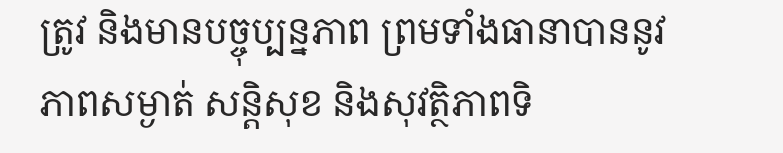ត្រូវ និងមានបច្ចុប្បន្នភាព ព្រមទាំងធានាបាននូវភាពសម្ងាត់ សន្តិសុខ និងសុវត្ថិភាពទិ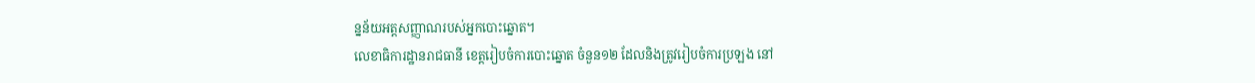ន្នន័យអត្តសញ្ញាណរបស់អ្នកបោះឆ្នោត។
លេខាធិការដ្ឋានរាជធានី ខេត្តរៀបចំការបោះឆ្នោត ចំនួន១២ ដែលនិងត្រូវរៀបចំការប្រឡង នៅ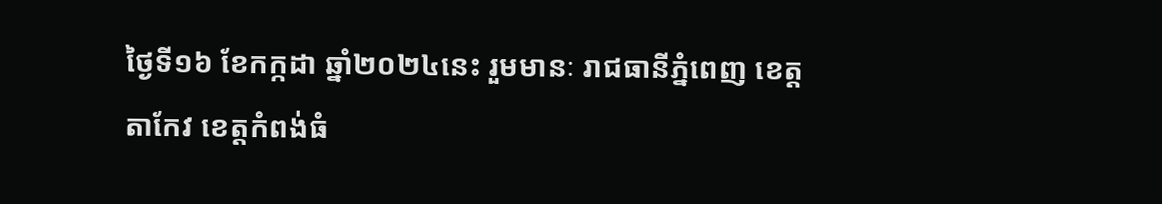ថ្ងៃទី១៦ ខែកក្កដា ឆ្នាំ២០២៤នេះ រួមមានៈ រាជធានីភ្នំពេញ ខេត្តតាកែវ ខេត្តកំពង់ធំ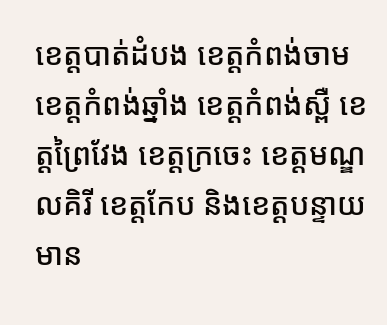ខេត្ដបាត់ដំបង ខេត្តកំពង់ចាម ខេត្តកំពង់ឆ្នាំង ខេត្តកំពង់ស្ពឺ ខេត្តព្រៃវែង ខេត្តក្រចេះ ខេត្តមណ្ឌលគិរី ខេត្តកែប និងខេត្តបន្ទាយមាន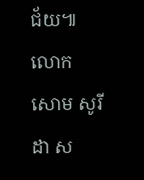ជ័យ៕
លោក សោម សូរីដា ស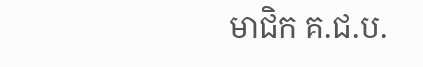មាជិក គ.ជ.ប.